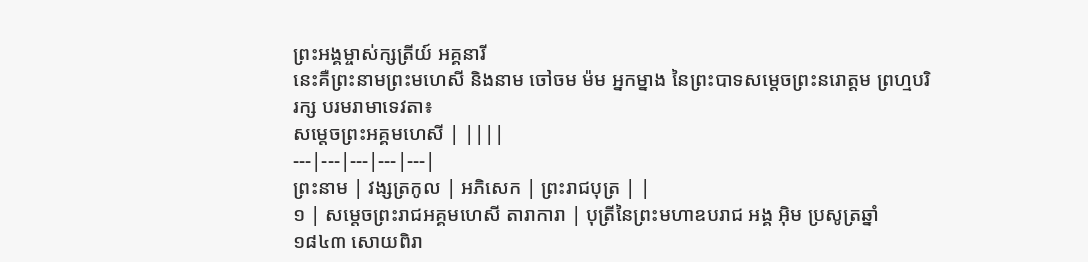ព្រះអង្គម្ចាស់ក្សត្រីយ៍ អគ្គនារី
នេះគឺព្រះនាមព្រះមហេសី និងនាម ចៅចម ម៉ម អ្នកម្នាង នៃព្រះបាទសម្តេចព្រះនរោត្តម ព្រហ្មបរិរក្ស បរមរាមាទេវតា៖
សម្តេចព្រះអគ្គមហេសី | ||||
---|---|---|---|---|
ព្រះនាម | វង្សត្រកូល | អភិសេក | ព្រះរាជបុត្រ | |
១ | សម្តេចព្រះរាជអគ្គមហេសី តារាការា | បុត្រីនៃព្រះមហាឧបរាជ អង្គ អ៊ិម ប្រសូត្រឆ្នាំ ១៨៤៣ សោយពិរា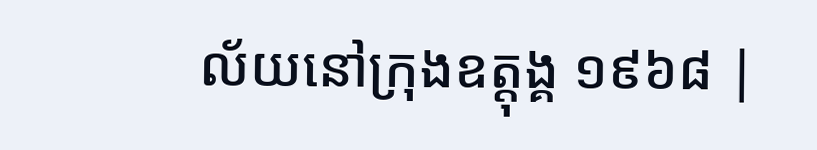ល័យនៅក្រុងឧត្តុង្គ ១៩៦៨ |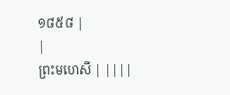១៨៥៨ |
|
ព្រះមហេសី | ||||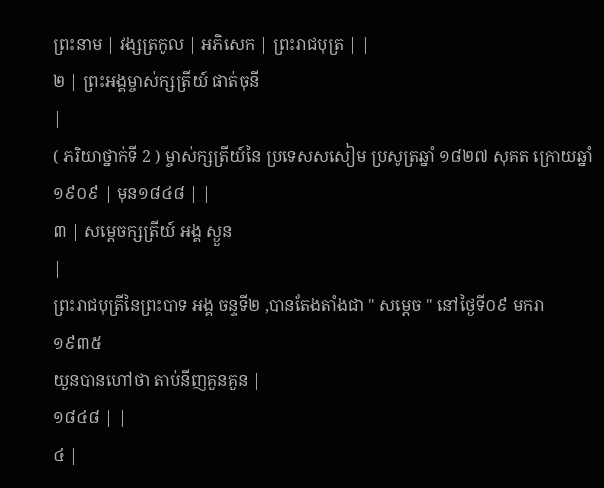ព្រះនាម | វង្សត្រកូល | អភិសេក | ព្រះរាជបុត្រ | |
២ | ព្រះអង្គម្ចាស់ក្សត្រីយ៍ ផាត់ចុនី
|
( ភរិយាថ្នាក់ទី 2 ) ម្ចាស់ក្សត្រីយ៍នៃ ប្រទេសសសៀម ប្រសូត្រឆ្នាំ ១៨២៧ សុគត ក្រោយឆ្នាំ ១៩០៩ | មុន១៨៤៨ | |
៣ | សម្តេចក្សត្រីយ៍ អង្គ ស្ងួន
|
ព្រះរាជបុត្រីនៃព្រះបាទ អង្គ ចន្ទទី២ ,បានតែងតាំងជា '' សម្តេច '' នៅថ្ងៃទី០៩ មករា ១៩៣៥
យួនបានហៅថា តាប់នីញគួនគួន |
១៨៤៨ | |
៤ |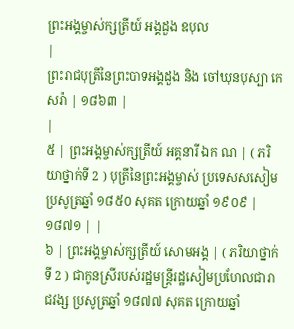ព្រះអង្គម្ចាស់ក្សត្រីយ៍ អង្គដួង ឧបុល
|
ព្រះរាជបុត្រីនៃព្រះបាទអង្គដួង និង ចៅឃុនបុស្បា កេសរ៉ា | ១៨៦៣ |
|
៥ | ព្រះអង្គម្ចាស់ក្សត្រីយ៍ អគ្គនារី ឯក ណ | ( ភរិយាថ្នាក់ទី 2 ) បុត្រីនៃព្រះអង្គម្ចាស់ ប្រទេសសសៀម ប្រសូត្រឆ្នាំ ១៨៥០ សុគត ក្រោយឆ្នាំ ១៩០៩ |
១៨៧១ | |
៦ | ព្រះអង្គម្ចាស់ក្សត្រីយ៍ សោមអង្គ | ( ភរិយាថ្នាក់ទី 2 ) ជាកូនស្រីរបស់រដ្ឋមន្រ្តីរដ្ឋសៀមប្រហែលជារាជវង្ស ប្រសូត្រឆ្នាំ ១៨៧៧ សុគត ក្រោយឆ្នាំ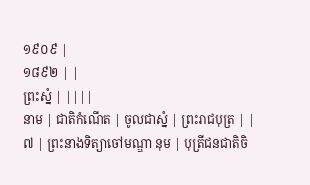១៩០៩ |
១៨៩២ | |
ព្រះស្នំ | ||||
នាម | ជាតិកំណើត | ចូលជាស្នំ | ព្រះរាជបុត្រ | |
៧ | ព្រះនាងទិត្យាចៅមណ្ឌា នុម | បុត្រីជនជាតិចិ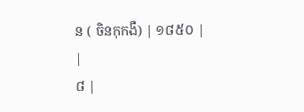ន ( ចិនកុកងឺ) | ១៨៥០ |
|
៨ |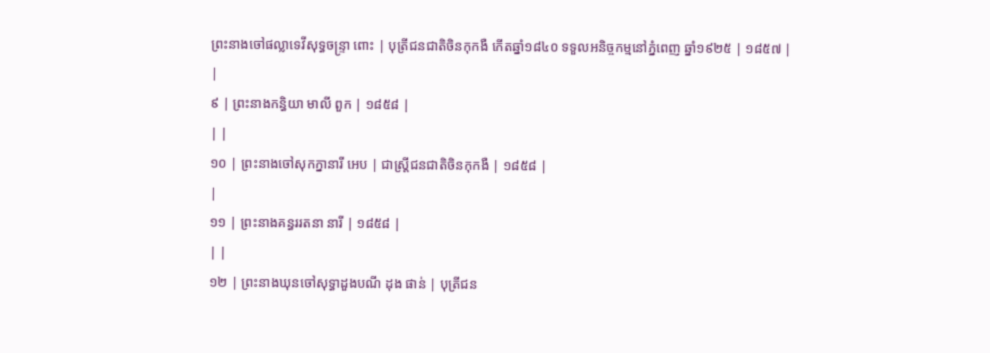ព្រះនាងចៅផល្លាទេវីសុទ្ធចន្រ្ទា ពោះ | បុត្រីជនជាតិចិនកុកងឺ កើតឆ្នាំ១៨៤០ ទទួលអនិច្ចកម្មនៅភ្នំពេញ ឆ្នាំ១៩២៥ | ១៨៥៧ |
|
៩ | ព្រះនាងកន្ធិយា មាលី ពួក | ១៨៥៨ |
| |
១០ | ព្រះនាងចៅសុកក្នានារី អេប | ជាស្ត្រីជនជាតិចិនកុកងឺ | ១៨៥៨ |
|
១១ | ព្រះនាងគន្ធររតនា នារី | ១៨៥៨ |
| |
១២ | ព្រះនាងឃុនចៅសុទ្ធាដួងបណី ដុង ផាន់ | បុត្រីជន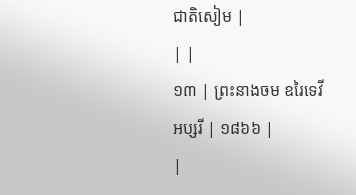ជាតិសៀម |
| |
១៣ | ព្រះនាងចម ឧរៃទេវីអប្សរី | ១៨៦៦ |
|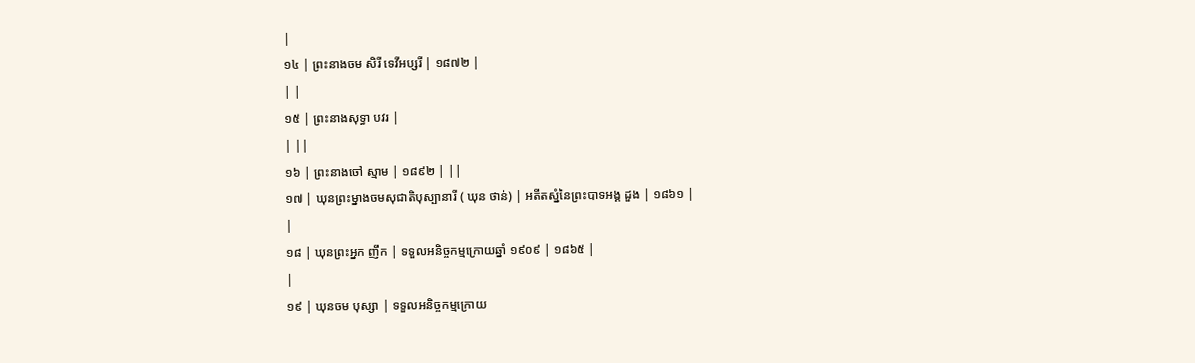|
១៤ | ព្រះនាងចម សិរី ទេវីអប្សរី | ១៨៧២ |
| |
១៥ | ព្រះនាងសុទ្ធា បវរ |
| ||
១៦ | ព្រះនាងចៅ ស្មាម | ១៨៩២ | ||
១៧ | ឃុនព្រះម្នាងចមសុជាតិបុស្បានារី ( ឃុន ថាន់) | អតីតស្នំនៃព្រះបាទអង្គ ដួង | ១៨៦១ |
|
១៨ | ឃុនព្រះអ្នក ញឹក | ទទួលអនិច្ចកម្មក្រោយឆ្នាំ ១៩០៩ | ១៨៦៥ |
|
១៩ | ឃុនចម បុស្សា | ទទួលអនិច្ចកម្មក្រោយ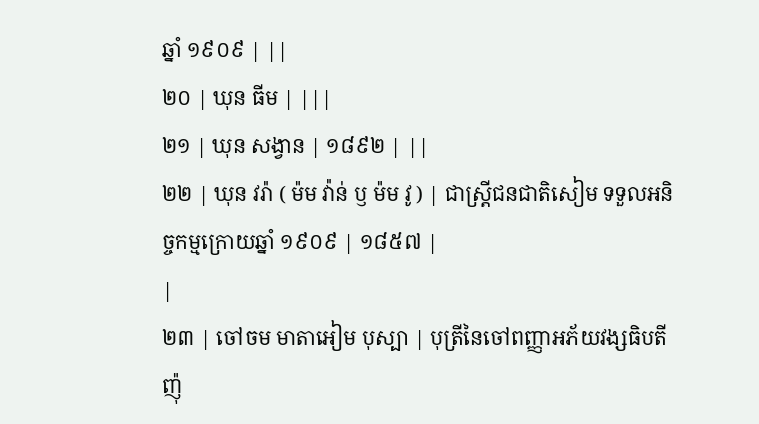ឆ្នាំ ១៩០៩ | ||
២០ | ឃុន ធីម | |||
២១ | ឃុន សង្វាន | ១៨៩២ | ||
២២ | ឃុន វរ៉ា ( ម៉ម វ៉ាន់ ឫ ម៉ម វូ ) | ជាស្ត្រីជនជាតិសៀម ទទួលអនិច្ចកម្មក្រោយឆ្នាំ ១៩០៩ | ១៨៥៧ |
|
២៣ | ចៅចម មាតាអៀម បុស្បា | បុត្រីនៃចៅពញ្ញាអភ័យវង្សធិបតី ញ៉ុ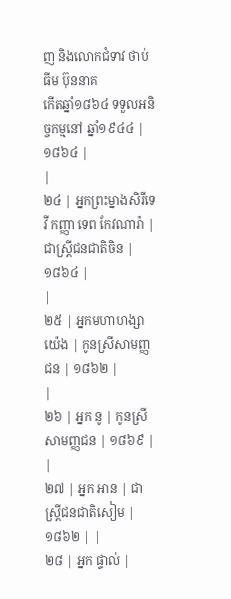ញ និងលោកជំទាវ ថាប់ធីម ប៊ុននាគ
កើតឆ្នាំ១៨៦៤ ទទួលអនិច្ចកម្មនៅ ឆ្នាំ១៩៤៤ |
១៨៦៤ |
|
២៤ | អ្នកព្រះម្នាងសិរីទេវី កញ្ញា ទេព កែវណារ៉ា | ជាស្ត្រីជនជាតិចិន | ១៨៦៤ |
|
២៥ | អ្នកមហាហង្សា យ៉េង | កូនស្រីសាមញ្ញជន | ១៨៦២ |
|
២៦ | អ្នក នូ | កូនស្រីសាមញ្ញជន | ១៨៦៩ |
|
២៧ | អ្នក អាន | ជាស្ត្រីជនជាតិសៀម | ១៨៦២ | |
២៨ | អ្នក ផ្ទាល់ |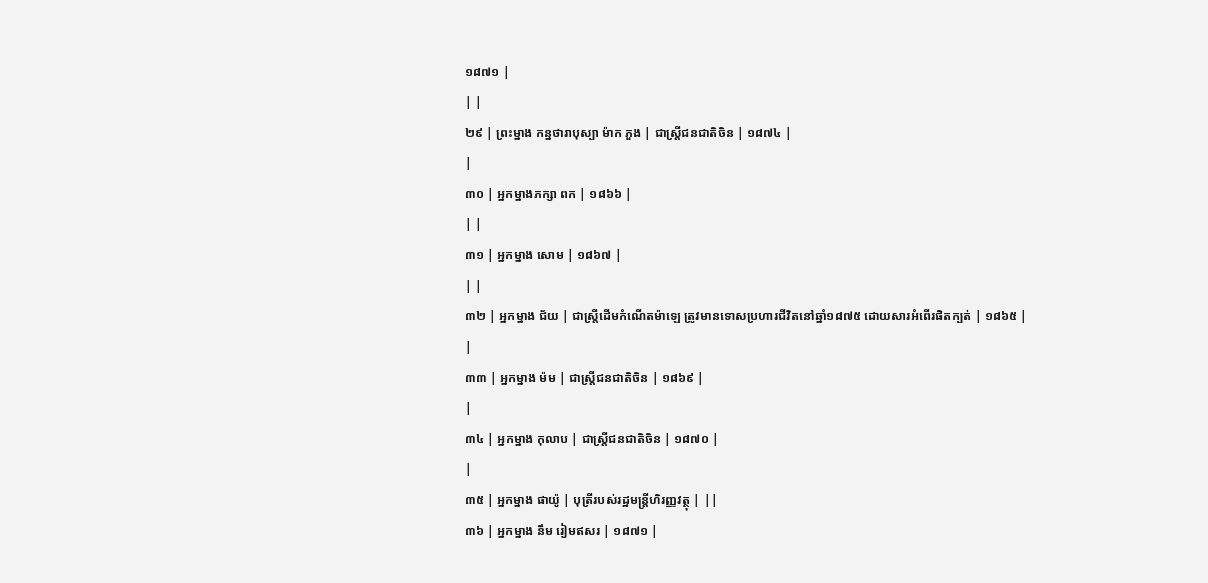១៨៧១ |
| |
២៩ | ព្រះម្នាង កន្នថារាបុស្បា ម៉ាក ភួង | ជាស្ត្រីជនជាតិចិន | ១៨៧៤ |
|
៣០ | អ្នកម្នាងភក្សា ពក | ១៨៦៦ |
| |
៣១ | អ្នកម្នាង សោម | ១៨៦៧ |
| |
៣២ | អ្នកម្នាង ជ័យ | ជាស្ត្រីដើមកំណើតម៉ាឡេ ត្រូវមានទោសប្រហារជីវិតនៅឆ្នាំ១៨៧៥ ដោយសារអំពើរផិតក្បត់ | ១៨៦៥ |
|
៣៣ | អ្នកម្នាង ម៉ម | ជាស្ត្រីជនជាតិចិន | ១៨៦៩ |
|
៣៤ | អ្នកម្នាង កុលាប | ជាស្ត្រីជនជាតិចិន | ១៨៧០ |
|
៣៥ | អ្នកម្នាង ផាយ៉ូ | បុត្រីរបស់រដ្ឋមន្ត្រីហិរញ្ញវត្ថុ | ||
៣៦ | អ្នកម្នាង នឹម រៀមឥសរ | ១៨៧១ |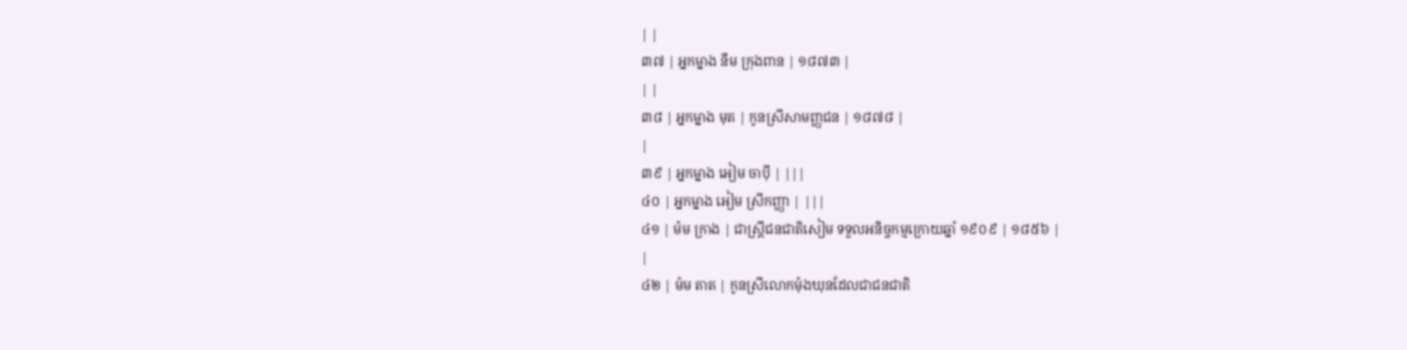| |
៣៧ | អ្នកម្នាង នឹម ក្រុងពាន | ១៨៧៣ |
| |
៣៨ | អ្នកម្នាង មុត | កូនស្រីសាមញ្ញជន | ១៨៧៨ |
|
៣៩ | អ្នកម្នាង អៀម ចាបុី | |||
៤០ | អ្នកម្នាង អៀម ស្រីកញ្ញា | |||
៤១ | ម៉ម ក្រាង | ជាស្ត្រីជនជាតិសៀម ទទួលអនិច្ចកម្មក្រោយឆ្នាំ ១៩០៩ | ១៨៥៦ |
|
៤២ | ម៉ម តាត | កូនស្រីលោកម៉ុងឃុនដែលជាជនជាតិ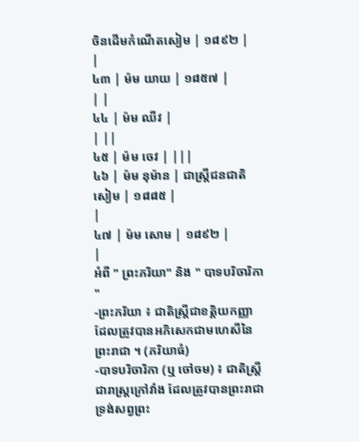ចិនដើមកំណើតសៀម | ១៨៩២ |
|
៤៣ | ម៉ម យាយ | ១៨៥៧ |
| |
៤៤ | ម៉ម ឈីវ |
| ||
៤៥ | ម៉ម ចេវ | |||
៤៦ | ម៉ម នុម៉ាន | ជាស្ត្រីជនជាតិសៀម | ១៨៨៥ |
|
៤៧ | ម៉ម សោម | ១៨៩២ |
|
អំពី " ព្រះភរិយា" និង " បាទបរិចារិកា "
-ព្រះភរិយា ៖ ជាតិស្រ្តីជាខត្តិយកញ្ញា ដែលត្រូវបានអភិសេកជាមហេសីនៃព្រះរាជា ។ (ភរិយាធំ)
-បាទបរិចារិកា (ឬ ចៅចម) ៖ ជាតិស្រ្តីជារាស្រ្តក្រៅវាំង ដែលត្រូវបានព្រះរាជាទ្រង់សព្វព្រះ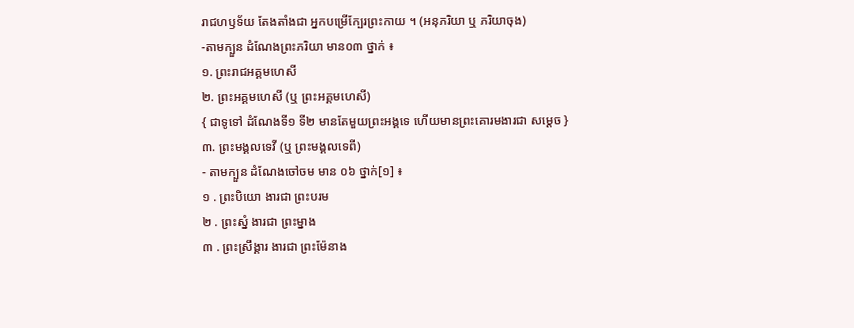រាជហឫទ័យ តែងតាំងជា អ្នកបម្រើក្បែរព្រះកាយ ។ (អនុភរិយា ឬ ភរិយាចុង)
-តាមក្បួន ដំណែងព្រះភរិយា មាន០៣ ថ្នាក់ ៖
១. ព្រះរាជអគ្គមហេសី
២. ព្រះអគ្គមហេសី (ឬ ព្រះអគ្គមហេសី)
{ ជាទូទៅ ដំណែងទី១ ទី២ មានតែមួយព្រះអង្គទេ ហើយមានព្រះគោរមងារជា សម្តេច }
៣. ព្រះមង្គលទេវី (ឬ ព្រះមង្គលទេពី)
- តាមក្បួន ដំណែងចៅចម មាន ០៦ ថ្នាក់[១] ៖
១ . ព្រះបិយោ ងារជា ព្រះបរម
២ . ព្រះស្នំ ងារជា ព្រះម្នាង
៣ . ព្រះស្រឹង្គារ ងារជា ព្រះម៉ែនាង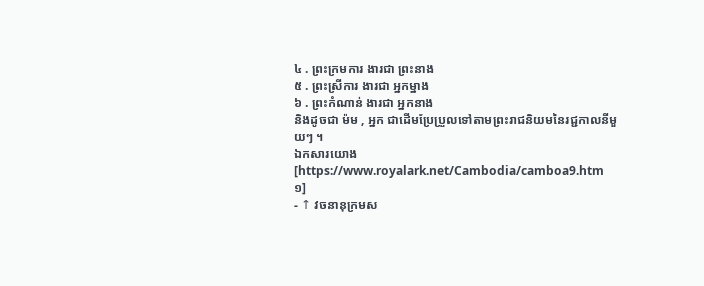៤ . ព្រះក្រមការ ងារជា ព្រះនាង
៥ . ព្រះស្រីការ ងារជា អ្នកម្នាង
៦ . ព្រះកំណាន់ ងារជា អ្នកនាង
និងដូចជា ម៉ម , អ្នក ជាដើមប្រែប្រួលទៅតាមព្រះរាជនិយមនៃរជ្ជកាលនីមួយៗ ។
ឯកសារយោង
[https://www.royalark.net/Cambodia/camboa9.htm ១]
- ↑ វចនានុក្រមស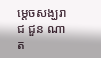ម្តេចសង្ឃរាជ ជួន ណាត